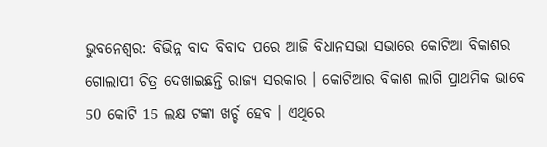ଭୁବନେଶ୍ବର: ବିଭିନ୍ନ ବାଦ ବିବାଦ ପରେ ଆଜି ବିଧାନସଭା ସଭାରେ କୋଟିଆ ବିକାଶର ଗୋଲାପୀ ଚିତ୍ର ଦେଖାଇଛନ୍ତି ରାଜ୍ୟ ସରକାର । କୋଟିଆର ବିକାଶ ଲାଗି ପ୍ରାଥମିକ ଭାବେ 50 କୋଟି 15 ଲକ୍ଷ ଟଙ୍କା ଖର୍ଚ୍ଚ ହେବ । ଏଥିରେ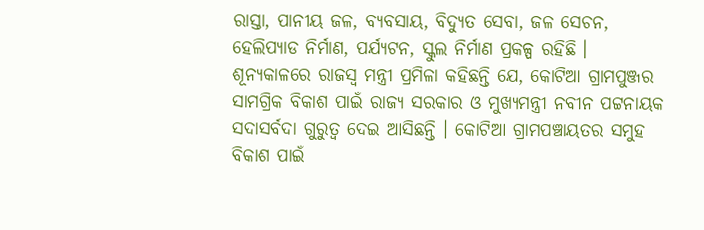ରାସ୍ତା, ପାନୀୟ ଜଳ, ବ୍ୟବସାୟ, ବିଦ୍ୟୁତ ସେବା, ଜଳ ସେଚନ, ହେଲିପ୍ୟାଡ ନିର୍ମାଣ, ପର୍ଯ୍ୟଟନ, ସ୍କୁଲ ନିର୍ମାଣ ପ୍ରକଳ୍ପ ରହିଛି ।
ଶୂନ୍ୟକାଳରେ ରାଜସ୍ବ ମନ୍ତ୍ରୀ ପ୍ରମିଳା କହିଛନ୍ତି ଯେ, କୋଟିଆ ଗ୍ରାମପୁଞ୍ଜର ସାମଗ୍ରିକ ବିକାଶ ପାଇଁ ରାଜ୍ୟ ସରକାର ଓ ମୁଖ୍ୟମନ୍ତ୍ରୀ ନବୀନ ପଟ୍ଟନାୟକ ସଦାସର୍ବଦା ଗୁରୁତ୍ୱ ଦେଇ ଆସିଛନ୍ତି । କୋଟିଆ ଗ୍ରାମପଞ୍ଚାୟତର ସମୁହ ବିକାଶ ପାଇଁ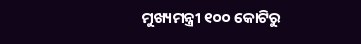ମୁଖ୍ୟମନ୍ତ୍ରୀ ୧୦୦ କୋଟିରୁ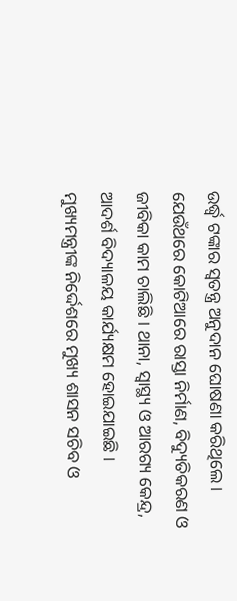ଉର୍ଦ୍ଧ୍ବ ଟଙ୍କାର ସ୍ବତନ୍ତ୍ର ଅନୁଦାନ ଘୋଷଣା କରିଥିଲେ । ଯେଉଁଥରେ କୋଟିଆରେ ରାସ୍ତା ନିର୍ମାଣ, ବିଦ୍ୟୁତିକରଣ ଓ ଜୀବିକା କାମ ଚାଲିଛି । ଥାନା, ସ୍ବାସ୍ଥ୍ୟ ଓ ଆରଗ୍ୟ କେନ୍ଦ୍ର, ଆଦର୍ଶ ବିଦ୍ୟାଳୟ କାର୍ଯ୍ୟକ୍ଷମ ହୋଇଯାଇଛି । ମୁଖ୍ୟମନ୍ତ୍ରୀଙ୍କ ନିର୍ଦ୍ଦେଶରେ ମୁଖ୍ୟ ଶାସନ ସଚିବ ଓ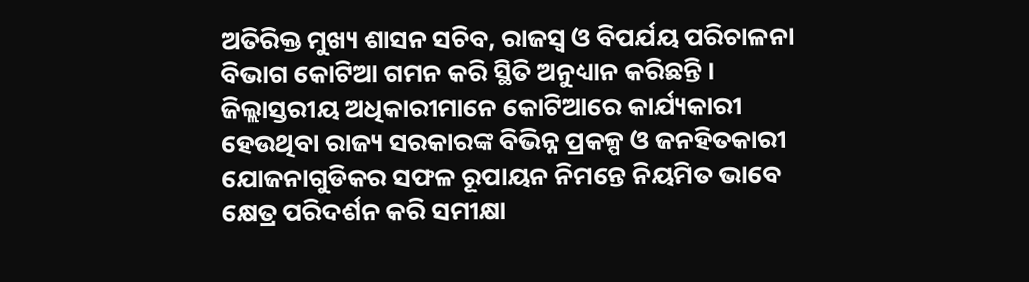ଅତିରିକ୍ତ ମୁଖ୍ୟ ଶାସନ ସଚିବ, ରାଜସ୍ୱ ଓ ବିପର୍ଯୟ ପରିଚାଳନା ବିଭାଗ କୋଟିଆ ଗମନ କରି ସ୍ଥିତି ଅନୁଧ୍ୟାନ କରିଛନ୍ତି । ଜିଲ୍ଲାସ୍ତରୀୟ ଅଧିକାରୀମାନେ କୋଟିଆରେ କାର୍ଯ୍ୟକାରୀ ହେଉଥିବା ରାଜ୍ୟ ସରକାରଙ୍କ ବିଭିନ୍ନ ପ୍ରକଳ୍ପ ଓ ଜନହିତକାରୀ ଯୋଜନାଗୁଡିକର ସଫଳ ରୂପାୟନ ନିମନ୍ତେ ନିୟମିତ ଭାବେ କ୍ଷେତ୍ର ପରିଦର୍ଶନ କରି ସମୀକ୍ଷା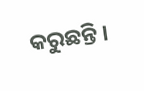କରୁଛନ୍ତି ।